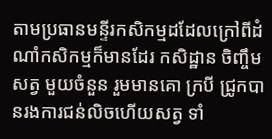តាមប្រធានមន្ទីរកសិកម្មដដែលក្រៅពីដំណាំកសិកម្មក៏មានដែរ កសិដ្ឋាន ចិញ្ចឹមសត្វ មួយចំនួន រួមមានគោ ក្របី ជ្រូកបានរងការជន់លិចហើយសត្វ ទាំ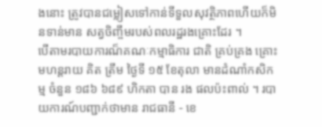ងនោះ ត្រូវបានជម្លៀសទៅកាន់ទីទួលសុវត្ថិភាពហើយក៏មិនទាន់មាន សត្វចិញ្ចឹមរបស់ពលរដ្ឋរងគ្រោះដែរ ។
បើតាមរបាយការណ៏គណៈកម្មាធិការ ជាតិ គ្រប់គ្រង គ្រោះមហន្តរាយ គិត ត្រឹម ថ្ងៃទី ១៥ ខែតុលា មានដំណាំកសិកម្ម ចំនួន ១៨៦ ៦៨៩ ហិកតា បាន រង ផលប៉ះពាល់ ។ របាយការណ៍បញ្ជាក់ថាមាន រាជធានី - ខេ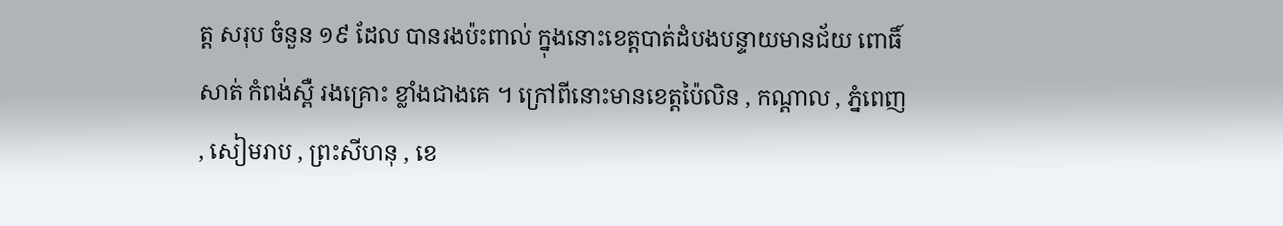ត្ត សរុប ចំនួន ១៩ ដែល បានរងប៉ះពាល់ ក្នុងនោះខេត្តបាត់ដំបងបន្ទាយមានជ័យ ពោធិ៍សាត់ កំពង់ស្ពឺ រងគ្រោះ ខ្លាំងជាងគេ ។ ក្រៅពីនោះមានខេត្តប៉ៃលិន , កណ្តាល , ភ្នំពេញ , សៀមរាប , ព្រះសីហនុ , ខេ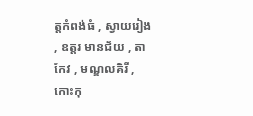ត្តកំពង់ធំ , ស្វាយរៀង , ឧត្តរ មានជ័យ , តាកែវ , មណ្ឌលគិរី , កោះកុ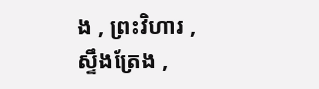ង , ព្រះវិហារ , ស្ទឹងត្រែង ,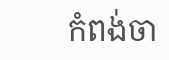កំពង់ចា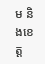ម និងខេត្ត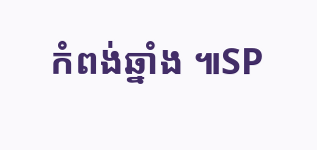កំពង់ឆ្នាំង ៕SP